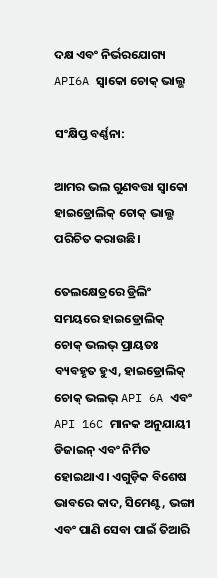ଦକ୍ଷ ଏବଂ ନିର୍ଭରଯୋଗ୍ୟ API6A ସ୍ୱାକୋ ଚୋକ୍ ଭାଲ୍ଭ

ସଂକ୍ଷିପ୍ତ ବର୍ଣ୍ଣନା:

ଆମର ଭଲ ଗୁଣବତ୍ତା ସ୍ୱାକୋ ହାଇଡ୍ରୋଲିକ୍ ଚୋକ୍ ଭାଲ୍ଭ ପରିଚିତ କରାଉଛି।

ତେଲକ୍ଷେତ୍ରରେ ଡ୍ରିଲିଂ ସମୟରେ ହାଇଡ୍ରୋଲିକ୍ ଚୋକ୍ ଭଲଭ୍ ପ୍ରାୟତଃ ବ୍ୟବହୃତ ହୁଏ, ହାଇଡ୍ରୋଲିକ୍ ଚୋକ୍ ଭଲଭ୍ API 6A ଏବଂ API 16C ମାନକ ଅନୁଯାୟୀ ଡିଜାଇନ୍ ଏବଂ ନିର୍ମିତ ହୋଇଥାଏ। ଏଗୁଡ଼ିକ ବିଶେଷ ଭାବରେ କାଦ, ସିମେଣ୍ଟ, ଭଙ୍ଗା ଏବଂ ପାଣି ସେବା ପାଇଁ ତିଆରି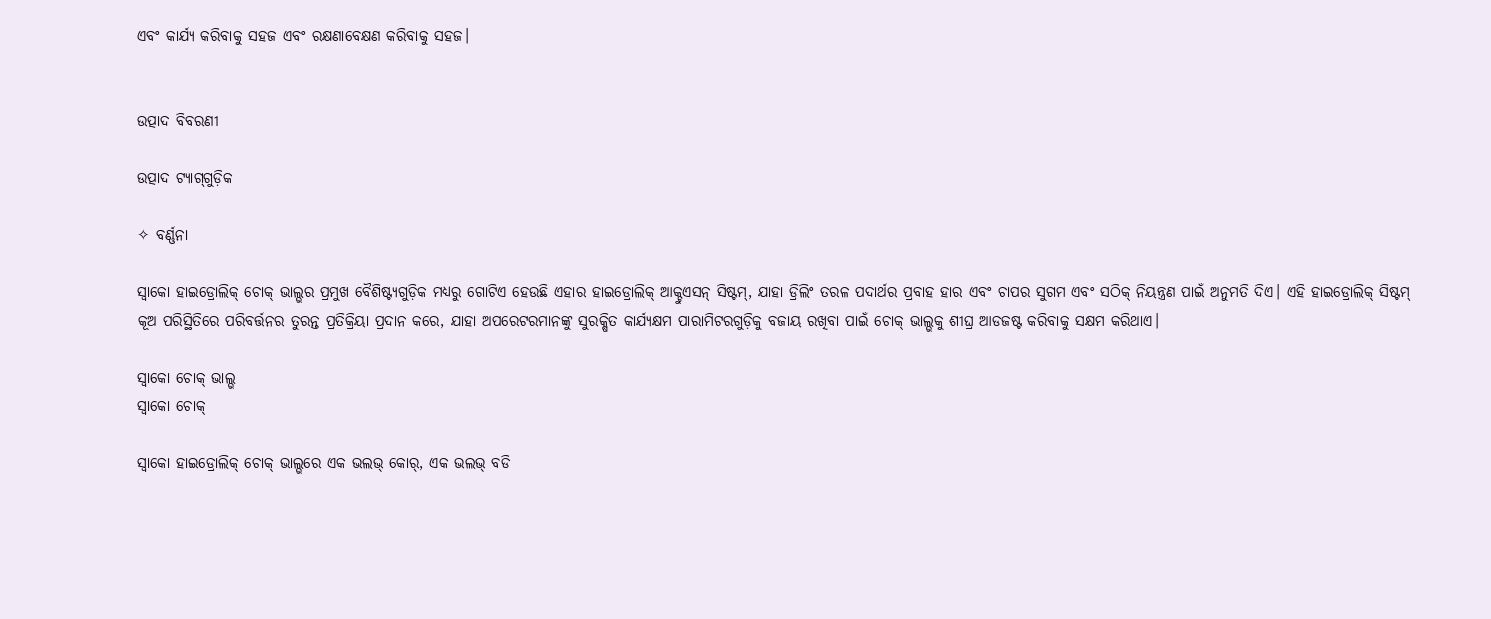ଏବଂ କାର୍ଯ୍ୟ କରିବାକୁ ସହଜ ଏବଂ ରକ୍ଷଣାବେକ୍ଷଣ କରିବାକୁ ସହଜ।


ଉତ୍ପାଦ ବିବରଣୀ

ଉତ୍ପାଦ ଟ୍ୟାଗ୍‌ଗୁଡ଼ିକ

✧ ବର୍ଣ୍ଣନା

ସ୍ୱାକୋ ହାଇଡ୍ରୋଲିକ୍ ଚୋକ୍ ଭାଲ୍ଭର ପ୍ରମୁଖ ବୈଶିଷ୍ଟ୍ୟଗୁଡ଼ିକ ମଧ୍ୟରୁ ଗୋଟିଏ ହେଉଛି ଏହାର ହାଇଡ୍ରୋଲିକ୍ ଆକ୍ଚୁଏସନ୍ ସିଷ୍ଟମ୍, ଯାହା ଡ୍ରିଲିଂ ତରଳ ପଦାର୍ଥର ପ୍ରବାହ ହାର ଏବଂ ଚାପର ସୁଗମ ଏବଂ ସଠିକ୍ ନିୟନ୍ତ୍ରଣ ପାଇଁ ଅନୁମତି ଦିଏ। ଏହି ହାଇଡ୍ରୋଲିକ୍ ସିଷ୍ଟମ୍ କୂଅ ପରିସ୍ଥିତିରେ ପରିବର୍ତ୍ତନର ତୁରନ୍ତ ପ୍ରତିକ୍ରିୟା ପ୍ରଦାନ କରେ, ଯାହା ଅପରେଟରମାନଙ୍କୁ ସୁରକ୍ଷିତ କାର୍ଯ୍ୟକ୍ଷମ ପାରାମିଟରଗୁଡ଼ିକୁ ବଜାୟ ରଖିବା ପାଇଁ ଚୋକ୍ ଭାଲ୍ଭକୁ ଶୀଘ୍ର ଆଡଜଷ୍ଟ କରିବାକୁ ସକ୍ଷମ କରିଥାଏ।

ସ୍ୱାକୋ ଚୋକ୍ ଭାଲ୍ଭ
ସ୍ୱାକୋ ଚୋକ୍

ସ୍ୱାକୋ ହାଇଡ୍ରୋଲିକ୍ ଚୋକ୍ ଭାଲ୍ଭରେ ଏକ ଭଲଭ୍ କୋର୍, ଏକ ଭଲଭ୍ ବଡି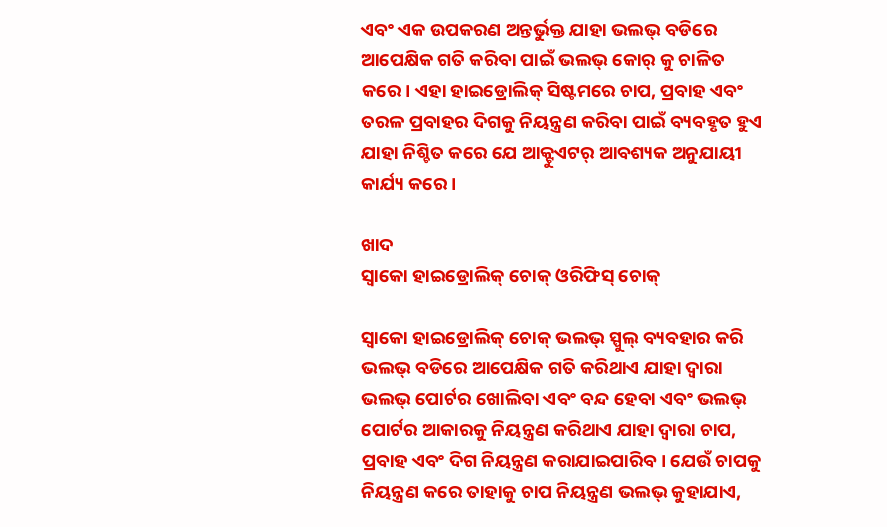ଏବଂ ଏକ ଉପକରଣ ଅନ୍ତର୍ଭୁକ୍ତ ଯାହା ଭଲଭ୍ ବଡିରେ ଆପେକ୍ଷିକ ଗତି କରିବା ପାଇଁ ଭଲଭ୍ କୋର୍ କୁ ଚାଳିତ କରେ। ଏହା ହାଇଡ୍ରୋଲିକ୍ ସିଷ୍ଟମରେ ଚାପ, ପ୍ରବାହ ଏବଂ ତରଳ ପ୍ରବାହର ଦିଗକୁ ନିୟନ୍ତ୍ରଣ କରିବା ପାଇଁ ବ୍ୟବହୃତ ହୁଏ ଯାହା ନିଶ୍ଚିତ କରେ ଯେ ଆକ୍ଟୁଏଟର୍ ଆବଶ୍ୟକ ଅନୁଯାୟୀ କାର୍ଯ୍ୟ କରେ।

ଖାଦ
ସ୍ୱାକୋ ହାଇଡ୍ରୋଲିକ୍ ଚୋକ୍ ଓରିଫିସ୍ ଚୋକ୍

ସ୍ୱାକୋ ହାଇଡ୍ରୋଲିକ୍ ଚୋକ୍ ଭଲଭ୍ ସ୍ପୁଲ୍ ବ୍ୟବହାର କରି ଭଲଭ୍ ବଡିରେ ଆପେକ୍ଷିକ ଗତି କରିଥାଏ ଯାହା ଦ୍ୱାରା ଭଲଭ୍ ପୋର୍ଟର ଖୋଲିବା ଏବଂ ବନ୍ଦ ହେବା ଏବଂ ଭଲଭ୍ ପୋର୍ଟର ଆକାରକୁ ନିୟନ୍ତ୍ରଣ କରିଥାଏ ଯାହା ଦ୍ୱାରା ଚାପ, ପ୍ରବାହ ଏବଂ ଦିଗ ନିୟନ୍ତ୍ରଣ କରାଯାଇପାରିବ। ଯେଉଁ ଚାପକୁ ନିୟନ୍ତ୍ରଣ କରେ ତାହାକୁ ଚାପ ନିୟନ୍ତ୍ରଣ ଭଲଭ୍ କୁହାଯାଏ,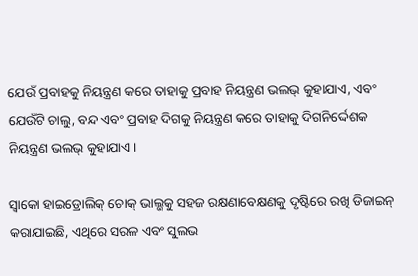ଯେଉଁ ପ୍ରବାହକୁ ନିୟନ୍ତ୍ରଣ କରେ ତାହାକୁ ପ୍ରବାହ ନିୟନ୍ତ୍ରଣ ଭଲଭ୍ କୁହାଯାଏ, ଏବଂ ଯେଉଁଟି ଚାଲୁ, ବନ୍ଦ ଏବଂ ପ୍ରବାହ ଦିଗକୁ ନିୟନ୍ତ୍ରଣ କରେ ତାହାକୁ ଦିଗନିର୍ଦ୍ଦେଶକ ନିୟନ୍ତ୍ରଣ ଭଲଭ୍ କୁହାଯାଏ।

ସ୍ୱାକୋ ହାଇଡ୍ରୋଲିକ୍ ଚୋକ୍ ଭାଲ୍ଭକୁ ସହଜ ରକ୍ଷଣାବେକ୍ଷଣକୁ ଦୃଷ୍ଟିରେ ରଖି ଡିଜାଇନ୍ କରାଯାଇଛି, ଏଥିରେ ସରଳ ଏବଂ ସୁଲଭ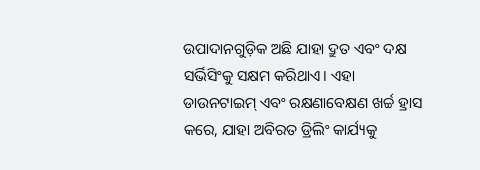ଉପାଦାନଗୁଡ଼ିକ ଅଛି ଯାହା ଦ୍ରୁତ ଏବଂ ଦକ୍ଷ ସର୍ଭିସିଂକୁ ସକ୍ଷମ କରିଥାଏ। ଏହା ଡାଉନଟାଇମ୍ ଏବଂ ରକ୍ଷଣାବେକ୍ଷଣ ଖର୍ଚ୍ଚ ହ୍ରାସ କରେ, ଯାହା ଅବିରତ ଡ୍ରିଲିଂ କାର୍ଯ୍ୟକୁ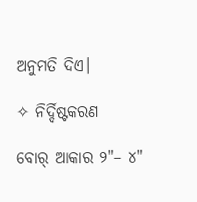ଅନୁମତି ଦିଏ।

✧ ନିର୍ଦ୍ଦିଷ୍ଟକରଣ

ବୋର୍ ଆକାର ୨"– ୪"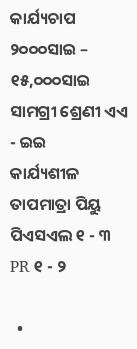କାର୍ଯ୍ୟଚାପ ୨୦୦୦ସାଇ – ୧୫,୦୦୦ସାଇ
ସାମଗ୍ରୀ ଶ୍ରେଣୀ ଏଏ - ଇଇ
କାର୍ଯ୍ୟଶୀଳ ତାପମାତ୍ରା ପିୟୁ
ପିଏସଏଲ ୧ - ୩
PR ୧ - ୨

  •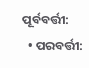ପୂର୍ବବର୍ତ୍ତୀ:
  • ପରବର୍ତ୍ତୀ: